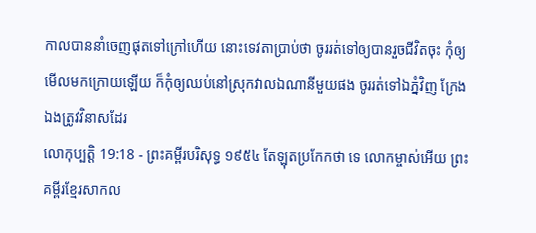កាលបាននាំចេញផុតទៅក្រៅហើយ នោះទេវតាប្រាប់ថា ចូររត់ទៅឲ្យបានរួចជីវិតចុះ កុំឲ្យមើលមកក្រោយឡើយ ក៏កុំឲ្យឈប់នៅស្រុកវាលឯណានីមួយផង ចូររត់ទៅឯភ្នំវិញ ក្រែងឯងត្រូវវិនាសដែរ
លោកុប្បត្តិ 19:18 - ព្រះគម្ពីរបរិសុទ្ធ ១៩៥៤ តែឡុតប្រកែកថា ទេ លោកម្ចាស់អើយ ព្រះគម្ពីរខ្មែរសាកល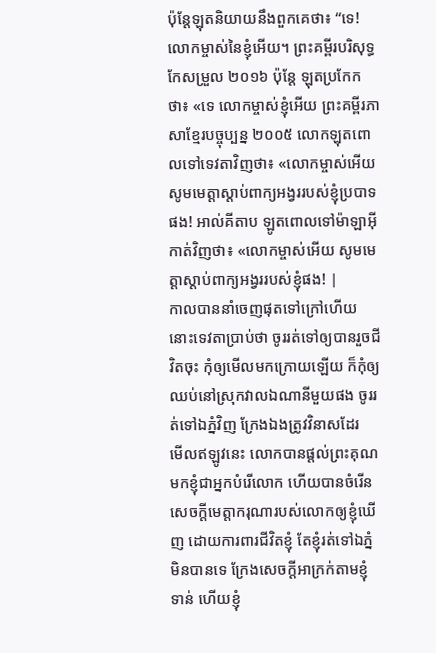ប៉ុន្តែឡុតនិយាយនឹងពួកគេថា៖ “ទេ! លោកម្ចាស់នៃខ្ញុំអើយ។ ព្រះគម្ពីរបរិសុទ្ធកែសម្រួល ២០១៦ ប៉ុន្ដែ ឡុតប្រកែកថា៖ «ទេ លោកម្ចាស់ខ្ញុំអើយ ព្រះគម្ពីរភាសាខ្មែរបច្ចុប្បន្ន ២០០៥ លោកឡុតពោលទៅទេវតាវិញថា៖ «លោកម្ចាស់អើយ សូមមេត្តាស្ដាប់ពាក្យអង្វររបស់ខ្ញុំប្របាទផង! អាល់គីតាប ឡូតពោលទៅម៉ាឡាអ៊ីកាត់វិញថា៖ «លោកម្ចាស់អើយ សូមមេត្តាស្តាប់ពាក្យអង្វររបស់ខ្ញុំផង! |
កាលបាននាំចេញផុតទៅក្រៅហើយ នោះទេវតាប្រាប់ថា ចូររត់ទៅឲ្យបានរួចជីវិតចុះ កុំឲ្យមើលមកក្រោយឡើយ ក៏កុំឲ្យឈប់នៅស្រុកវាលឯណានីមួយផង ចូររត់ទៅឯភ្នំវិញ ក្រែងឯងត្រូវវិនាសដែរ
មើលឥឡូវនេះ លោកបានផ្តល់ព្រះគុណមកខ្ញុំជាអ្នកបំរើលោក ហើយបានចំរើនសេចក្ដីមេត្តាករុណារបស់លោកឲ្យខ្ញុំឃើញ ដោយការពារជីវិតខ្ញុំ តែខ្ញុំរត់ទៅឯភ្នំមិនបានទេ ក្រែងសេចក្ដីអាក្រក់តាមខ្ញុំទាន់ ហើយខ្ញុំ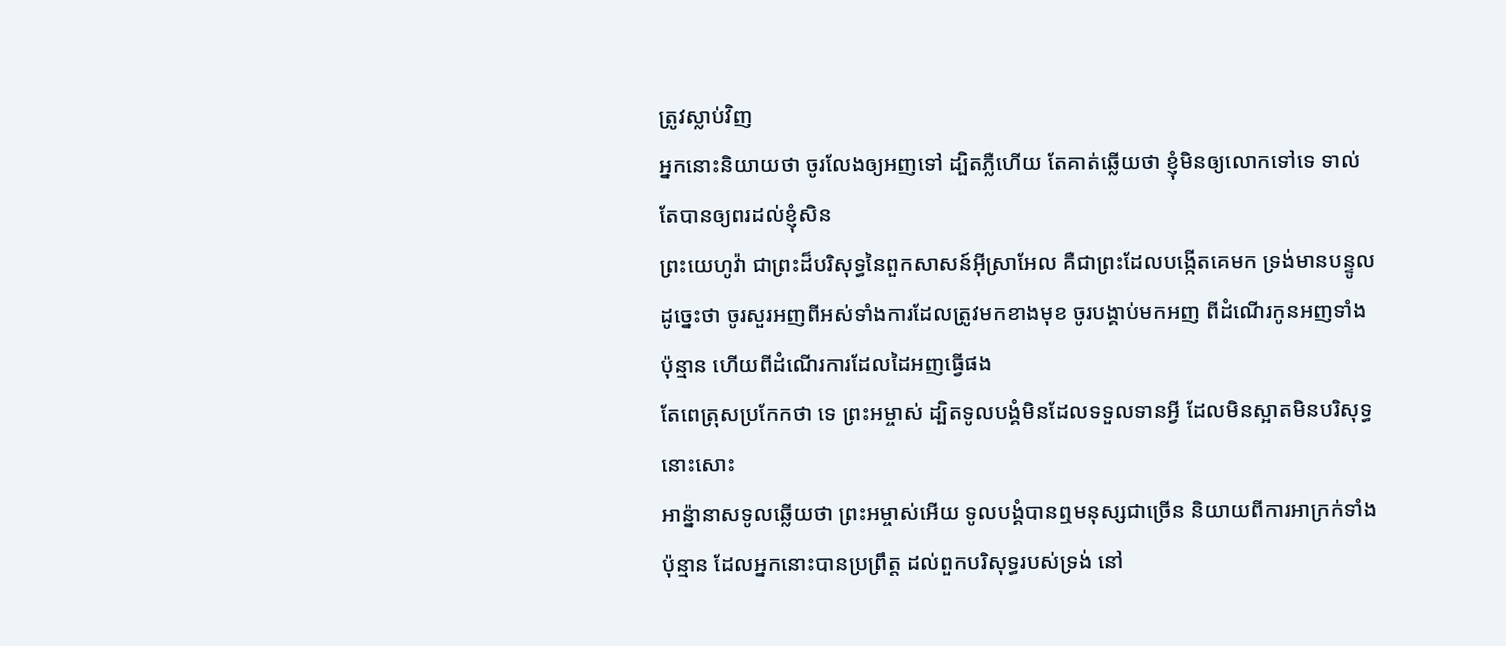ត្រូវស្លាប់វិញ
អ្នកនោះនិយាយថា ចូរលែងឲ្យអញទៅ ដ្បិតភ្លឺហើយ តែគាត់ឆ្លើយថា ខ្ញុំមិនឲ្យលោកទៅទេ ទាល់តែបានឲ្យពរដល់ខ្ញុំសិន
ព្រះយេហូវ៉ា ជាព្រះដ៏បរិសុទ្ធនៃពួកសាសន៍អ៊ីស្រាអែល គឺជាព្រះដែលបង្កើតគេមក ទ្រង់មានបន្ទូលដូច្នេះថា ចូរសួរអញពីអស់ទាំងការដែលត្រូវមកខាងមុខ ចូរបង្គាប់មកអញ ពីដំណើរកូនអញទាំងប៉ុន្មាន ហើយពីដំណើរការដែលដៃអញធ្វើផង
តែពេត្រុសប្រកែកថា ទេ ព្រះអម្ចាស់ ដ្បិតទូលបង្គំមិនដែលទទួលទានអ្វី ដែលមិនស្អាតមិនបរិសុទ្ធនោះសោះ
អាន៉្នានាសទូលឆ្លើយថា ព្រះអម្ចាស់អើយ ទូលបង្គំបានឮមនុស្សជាច្រើន និយាយពីការអាក្រក់ទាំងប៉ុន្មាន ដែលអ្នកនោះបានប្រព្រឹត្ត ដល់ពួកបរិសុទ្ធរបស់ទ្រង់ នៅ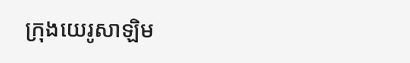ក្រុងយេរូសាឡិម